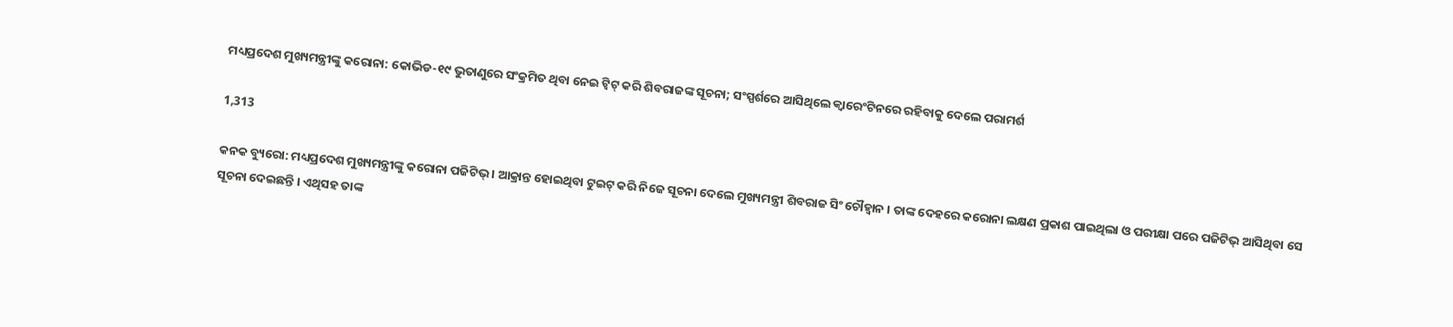ମଧ୍ୟପ୍ରଦେଶ ମୁଖ୍ୟମନ୍ତ୍ରୀଙ୍କୁ କରୋନା: କୋଭିଡ-୧୯ ଭୁତାଣୁରେ ସଂକ୍ରମିତ ଥିବା ନେଇ ଟ୍ୱିଟ୍ କରି ଶିବରାଜଙ୍କ ସୂଚନା; ସଂସ୍ପର୍ଶରେ ଆସିଥିଲେ କ୍ୱାରେଂଟିନରେ ରହିବାକୁ ଦେଲେ ପରାମର୍ଶ

1,313

କନକ ବ୍ୟୁରୋ: ମଧ୍ୟପ୍ରଦେଶ ମୁଖ୍ୟମନ୍ତ୍ରୀଙ୍କୁ କରୋନା ପଜିଟିଭ୍ । ଆକ୍ରାନ୍ତ ହୋଇଥିବା ଟୁଇଟ୍ କରି ନିଜେ ସୂଚନା ଦେଲେ ମୁଖ୍ୟମନ୍ତ୍ରୀ ଶିବରାଜ ସିଂ ଚୌହ୍ୱାନ । ତାଙ୍କ ଦେହରେ କରୋନା ଲକ୍ଷଣ ପ୍ରକାଶ ପାଇଥିଲା ଓ ପରୀକ୍ଷା ପରେ ପଜିଟିଭ୍ ଆସିଥିବା ସେ ସୂଚନା ଦେଇଛନ୍ତି । ଏଥିସହ ତାଙ୍କ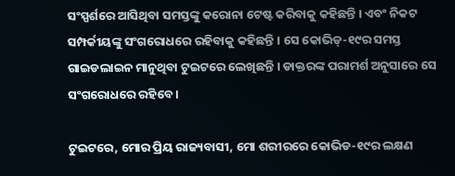ସଂସ୍ପର୍ଶରେ ଆସିଥିବା ସମସ୍ତଙ୍କୁ କରୋନା ଟେଷ୍ଟ କରିବାକୁ କହିଛନ୍ତି । ଏବଂ ନିକଟ ସମ୍ପର୍କୀୟଙ୍କୁ ସଂଗରୋଧରେ ରହିବାକୁ କହିଛନ୍ତି । ସେ କୋଭିଡ୍-୧୯ର ସମସ୍ତ ଗାଇଡଲାଇନ ମାନୁଥିବା ଟୁଇଟରେ ଲେଖିଛନ୍ତି । ଡାକ୍ତରଙ୍କ ପରାମର୍ଶ ଅନୁସାରେ ସେ ସଂଗରୋଧରେ ରହିବେ ।

ଟୁଇଟରେ, ମୋର ପ୍ରିୟ ରାଜ୍ୟବାସୀ, ମୋ ଶରୀରରେ କୋଭିଡ-୧୯ର ଲକ୍ଷଣ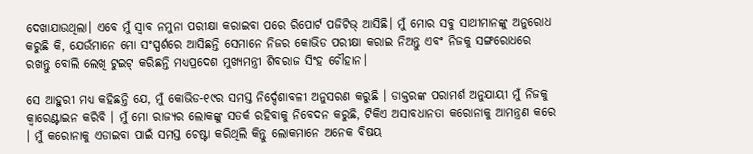ଦେଖାଯାଉଥିଲା। ଏବେ ମୁଁ ସ୍ବାବ ନମୁନା ପରୀକ୍ଷା କରାଇବା ପରେ ରିପୋର୍ଟ ପଜିଟିଭ୍ ଆସିଛି। ମୁଁ ମୋର ସବୁ ସାଥୀମାନଙ୍କୁ ଅନୁରୋଧ କରୁଛି କି, ଯେଉଁମାନେ ମୋ ସଂସ୍ପର୍ଶରେ ଆସିଛନ୍ତି ସେମାନେ ନିଜର କୋଭିଡ ପରୀକ୍ଷା କରାଇ ନିଅନ୍ତୁ ଏବଂ ନିଜକୁ ସଙ୍ଗରୋଧରେ ରଖନ୍ତୁ ବୋଲି ଲେଖି ଟୁଇଟ୍ କରିଛନ୍ତି ମଧ୍ୟପ୍ରଦେଶ ମୁଖ୍ୟମନ୍ତ୍ରୀ ଶିବରାଜ ସିଂହ ଚୌହାନ।

ସେ ଆହୁରୀ ମଧ୍ୟ କହିଛନ୍ତି ଯେ, ମୁଁ କୋଭିଡ-୧୯ର ସମସ୍ତ ନିର୍ଦ୍ଦେଶାବଳୀ ଅନୁସରଣ କରୁଛି । ଡାକ୍ତରଙ୍କ ପରାମର୍ଶ ଅନୁଯାୟୀ ମୁଁ ନିଜକୁ  କ୍ବାରେଣ୍ଟାଇନ କରିବି । ମୁଁ ମୋ ରାଜ୍ୟର ଲୋକଙ୍କୁ ସତର୍କ ରହିବାକୁ ନିବେଦନ କରୁଛି, ଟିକିଏ ଅସାବଧାନତା କରୋନାକୁ ଆମନ୍ତ୍ରଣ କରେ । ମୁଁ କରୋନାକୁ ଏଡାଇବା ପାଇଁ ସମସ୍ତ ଚେଷ୍ଟା କରିଥିଲି କିନ୍ତୁ ଲୋକମାନେ ଅନେକ ବିଷୟ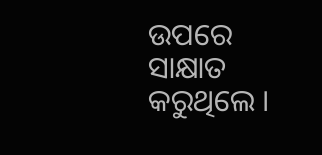ଉପରେ ସାକ୍ଷାତ କରୁଥିଲେ ।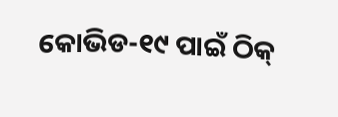କୋଭିଡ-୧୯ ପାଇଁ ଠିକ୍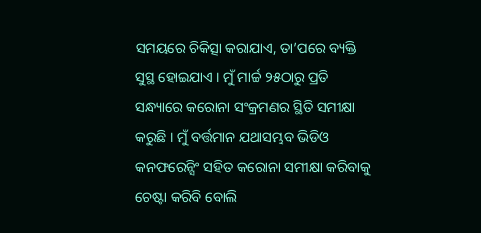ସମୟରେ ଚିକିତ୍ସା କରାଯାଏ, ତା’ପରେ ବ୍ୟକ୍ତି ସୁସ୍ଥ ହୋଇଯାଏ । ମୁଁ ମାର୍ଚ୍ଚ ୨୫ଠାରୁ ପ୍ରତି ସନ୍ଧ୍ୟାରେ କରୋନା ସଂକ୍ରମଣର ସ୍ଥିତି ସମୀକ୍ଷା କରୁଛି । ମୁଁ ବର୍ତ୍ତମାନ ଯଥାସମ୍ଭବ ଭିଡିଓ କନଫରେନ୍ସିଂ ସହିତ କରୋନା ସମୀକ୍ଷା କରିବାକୁ ଚେଷ୍ଟା କରିବି ବୋଲି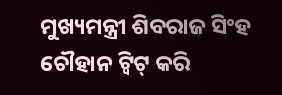ମୁଖ୍ୟମନ୍ତ୍ରୀ ଶିବରାଜ ସିଂହ ଚୌହାନ ଟ୍ୱିଟ୍ କରି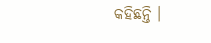କହିଛନ୍ତି ।